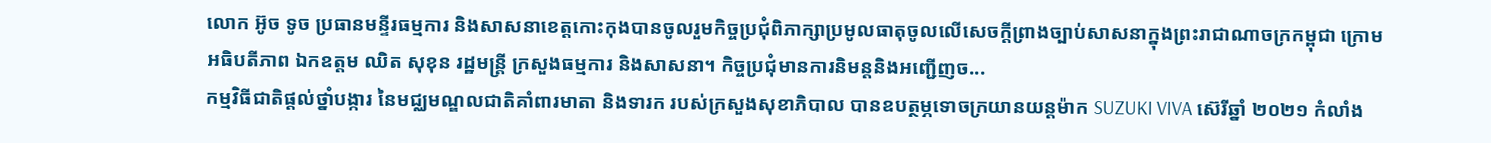លោក អ៊ូច ទូច ប្រធានមន្ទីរធម្មការ និងសាសនាខេត្តកោះកុងបានចូលរួមកិច្ចប្រជុំពិភាក្សាប្រមូលធាតុចូលលើសេចក្តីព្រាងច្បាប់សាសនាក្នុងព្រះរាជាណាចក្រកម្ពុជា ក្រោមអធិបតីភាព ឯកឧត្តម ឈិត សុខុន រដ្ឋមន្ត្រី ក្រសួងធម្មការ និងសាសនា។ កិច្ចប្រជុំមានការនិមន្តនិងអញ្ជើញច...
កម្មវិធីជាតិផ្ដល់ថ្នាំបង្ការ នៃមជ្ឈមណ្ឌលជាតិគាំពារមាតា និងទារក របស់ក្រសួងសុខាភិបាល បានឧបត្ថម្ភទោចក្រយានយន្តម៉ាក SUZUKI VIVA ស៊េរីឆ្នាំ ២០២១ កំលាំង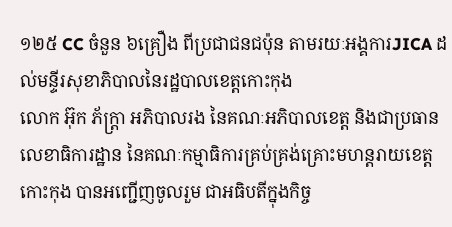១២៥ CC ចំនួន ៦គ្រឿង ពីប្រជាជនជប៉ុន តាមរយៈអង្គការJICA ដល់មន្ទីរសុខាភិបាលនៃរដ្ឋបាលខេត្តកោះកុង
លោក អ៊ុក ភ័ក្ត្រា អភិបាលរង នៃគណៈអភិបាលខេត្ត និងជាប្រធានលេខាធិការដ្ឋាន នៃគណៈកម្មាធិការគ្រប់គ្រង់គ្រោះមហន្តរាយខេត្តកោះកុង បានអញ្ជេីញចូលរួម ជាអធិបតីក្នុងកិច្ច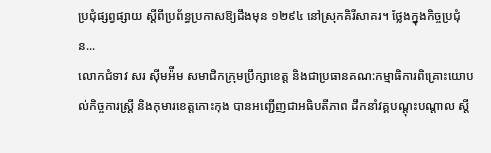ប្រជុំផ្សព្វផ្សាយ ស្តីពីប្រព័ន្ធប្រកាសឱ្យដឹងមុន ១២៩៤ នៅស្រុកគិរីសាគរ។ ថ្លែងក្នុងកិច្ចប្រជុំន...
លោកជំទាវ សរ ស៊ីមអ៉ីម សមាជិកក្រុមប្រឹក្សាខេត្ត និងជាប្រធានគណ:កម្មាធិការពិគ្រោះយោបល់កិច្ចការស្រ្តី និងកុមារខេត្តកោះកុង បានអញ្ជើញជាអធិបតីភាព ដឹកនាំវគ្គបណ្តុះបណ្តាល ស្តី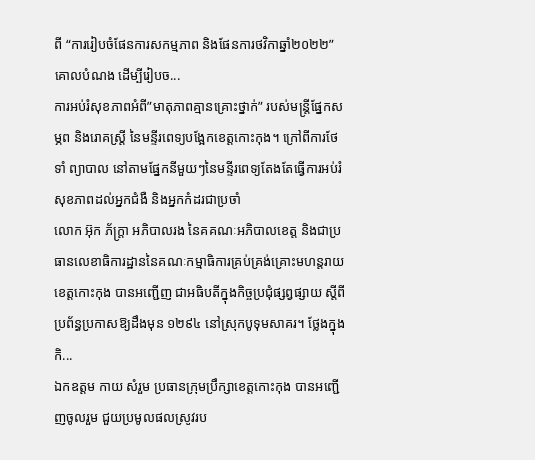ពី “ការរៀបចំផែនការសកម្មភាព និងផែនការថវិកាឆ្នាំ២០២២” គោលបំណង ដើម្បីរៀបច...
ការអប់រំសុខភាពអំពី”មាតុភាពគ្មានគ្រោះថ្នាក់” របស់មន្ត្រីផ្នែកសម្ភព និងរោគស្រ្តី នៃមន្ទីរពេទ្យបង្អែកខេត្តកោះកុង។ ក្រៅពីការថែទាំ ព្យាបាល នៅតាមផ្នែកនីមួយៗនៃមន្ទីរពេទ្យតែងតែធ្វើការអប់រំសុខភាពដល់អ្នកជំងឺ និងអ្នកកំដរជាប្រចាំ
លោក អ៊ុក ភ័ក្ត្រា អភិបាលរង នៃគគណៈអភិបាលខេត្ត និងជាប្រធានលេខាធិការដ្ឋាននៃគណៈកម្មាធិការគ្រប់គ្រង់គ្រោះមហន្តរាយខេត្តកោះកុង បានអញ្ជេីញ ជាអធិបតីក្នុងកិច្ចប្រជុំផ្សព្វផ្សាយ ស្តីពីប្រព័ន្ធប្រកាសឱ្យដឹងមុន ១២៩៤ នៅស្រុកបូទុមសាគរ។ ថ្លែងក្នុងកិ...
ឯកឧត្តម កាយ សំរួម ប្រធានក្រុមប្រឹក្សាខេត្តកោះកុង បានអញ្ជើញចូលរួម ជួយប្រមូលផលស្រូវរប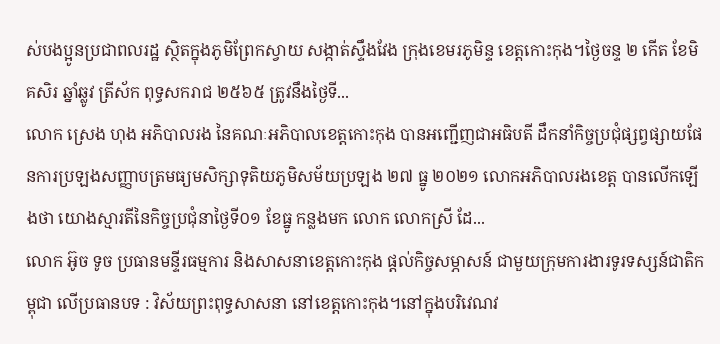ស់បងប្អូនប្រជាពលរដ្ឋ ស្ថិតក្នុងភូមិព្រែកស្វាយ សង្កាត់ស្ទឹងវែង ក្រុងខេមរភូមិន្ទ ខេត្តកោះកុង។ថ្ងៃចន្ទ ២ កើត ខែមិគសិរ ឆ្នាំឆ្លូវ ត្រីស័ក ពុទ្ធសករាជ ២៥៦៥ ត្រូវនឹងថ្ងៃទី...
លោក ស្រេង ហុង អភិបាលរង នៃគណៈអភិបាលខេត្តកោះកុង បានអញ្ជើញជាអធិបតី ដឹកនាំកិច្ចប្រជុំផ្សព្វផ្សាយផែនការប្រឡងសញ្ញាបត្រមធ្យមសិក្សាទុតិយភូមិសម័យប្រឡង ២៧ ធ្នូ ២០២១ លោកអភិបាលរងខេត្ត បានលើកឡើងថា យោងស្មារតីនៃកិច្ចប្រជុំនាថ្ងៃទី០១ ខែធ្នូ កន្លងមក លោក លោកស្រី ដែ...
លោក អ៊ូច ទូច ប្រធានមន្ទីរធម្មការ និងសាសនាខេត្តកោះកុង ផ្តល់កិច្ចសម្ភាសន៍ ជាមួយក្រុមការងារទូរទស្សន៍ជាតិកម្ពុជា លើប្រធានបទ : វិស័យព្រះពុទ្ធសាសនា នៅខេត្តកោះកុង។នៅក្នុងបរិវេណវ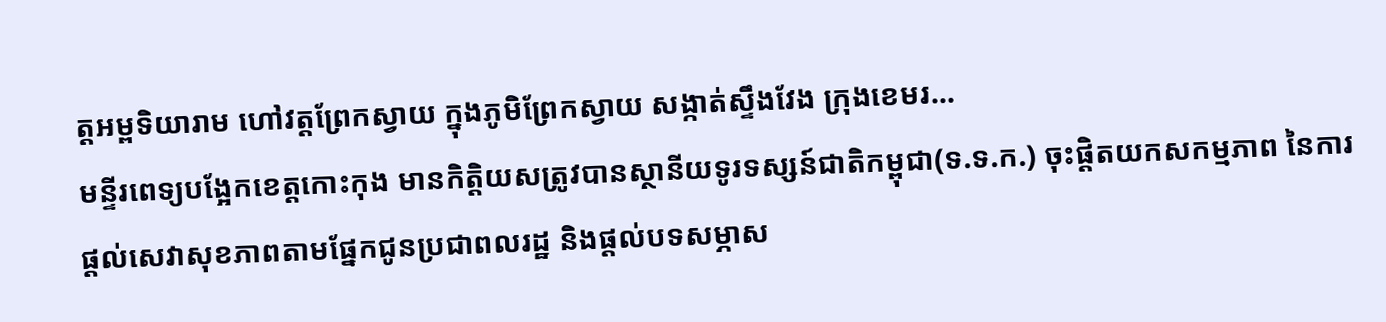ត្តអម្ពទិយារាម ហៅវត្តព្រែកស្វាយ ក្នុងភូមិព្រែកស្វាយ សង្កាត់ស្ទឹងវែង ក្រុងខេមរ...
មន្ទីរពេទ្យបង្អែកខេត្តកោះកុង មានកិត្តិយសត្រូវបានស្ថានីយទូរទស្សន៍ជាតិកម្ពុជា(ទ.ទ.ក.) ចុះផ្តិតយកសកម្មភាព នៃការផ្តល់សេវាសុខភាពតាមផ្នែកជូនប្រជាពលរដ្ឋ និងផ្តល់បទសម្ភាស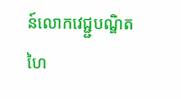ន៍លោកវេជ្ជ្ជបណ្ឌិត ហៃ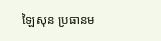ឡៃសុន ប្រធានម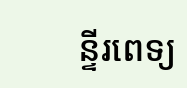ន្ទីរពេទ្យ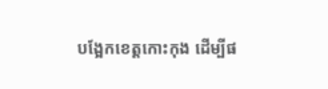បង្អែកខេត្តកោះកុង ដើម្បីផ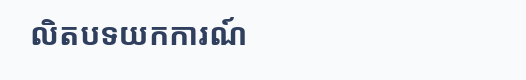លិតបទយកការណ៍